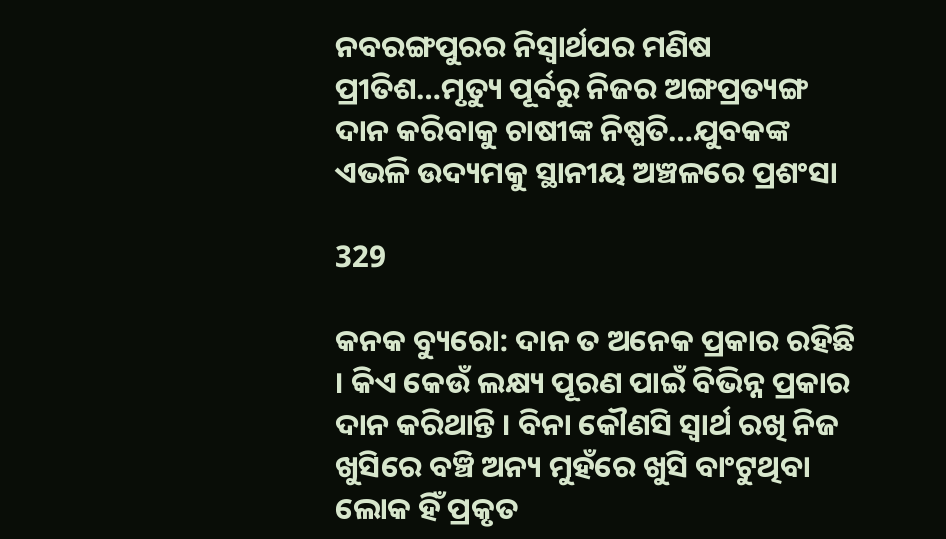ନବରଙ୍ଗପୁରର ନିସ୍ୱାର୍ଥପର ମଣିଷ ପ୍ରୀତିଶ…ମୃତ୍ୟୁ ପୂର୍ବରୁ ନିଜର ଅଙ୍ଗପ୍ରତ୍ୟଙ୍ଗ ଦାନ କରିବାକୁ ଚାଷୀଙ୍କ ନିଷ୍ପତି…ଯୁବକଙ୍କ ଏଭଳି ଉଦ୍ୟମକୁ ସ୍ଥାନୀୟ ଅଞ୍ଚଳରେ ପ୍ରଶଂସା

329

କନକ ବ୍ୟୁରୋ: ଦାନ ତ ଅନେକ ପ୍ରକାର ରହିଛି । କିଏ କେଉଁ ଲକ୍ଷ୍ୟ ପୂରଣ ପାଇଁ ବିଭିନ୍ନ ପ୍ରକାର ଦାନ କରିଥାନ୍ତି । ବିନା କୌଣସି ସ୍ୱାର୍ଥ ରଖି ନିଜ ଖୁସିରେ ବଞ୍ଚି ଅନ୍ୟ ମୁହଁରେ ଖୁସି ବାଂଟୁଥିବା ଲୋକ ହିଁ ପ୍ରକୃତ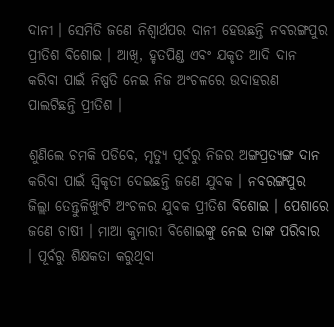ଦାନୀ । ସେମିତି ଜଣେ ନିଶ୍ୱାର୍ଥପର ଦାନୀ ହେଉଛନ୍ତି ନବରଙ୍ଗପୁର ପ୍ରୀତିଶ ବିଶୋଇ । ଆଖି, ହୃତପିଣ୍ଡ ଏବଂ ଯକୃତ ଆଦି ଦାନ କରିବା ପାଇଁ ନିଷ୍ପତି ନେଇ ନିଜ ଅଂଚଳରେ ଉଦାହରଣ ପାଲଟିଛନ୍ତି ପ୍ରୀତିଶ ।

ଶୁଣିଲେ ଚମକି ପଡିବେ, ମୃତ୍ୟୁ ପୂର୍ବରୁ ନିଜର ଅଙ୍ଗପ୍ରତ୍ୟଙ୍ଗ ଦାନ କରିବା ପାଇଁ ସ୍ୱିକୃତୀ ଦେଇଛନ୍ତି ଜଣେ ଯୁବକ । ନବରଙ୍ଗପୁର ଜିଲ୍ଲା ତେନ୍ତୁଳିଖୁଂଟି ଅଂଚଳର ଯୁବକ ପ୍ରୀତିଶ ବିଶୋଇ । ପେଶାରେ ଜଣେ ଚାଷୀ । ମାଆ କୁମାରୀ ବିଶୋଇଙ୍କୁ ନେଇ ତାଙ୍କ ପରିବାର । ପୂର୍ବରୁ ଶିକ୍ଷକତା କରୁଥିବା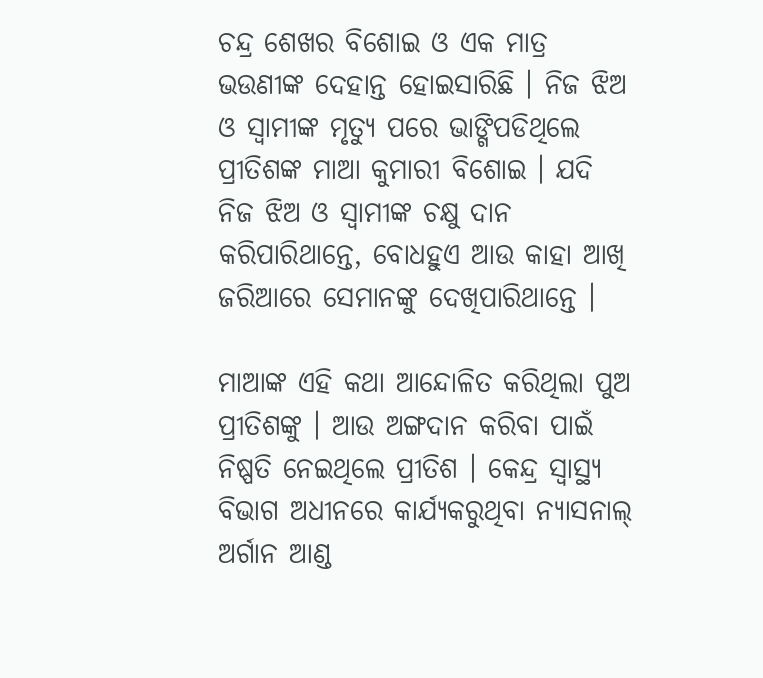ଚନ୍ଦ୍ର ଶେଖର ବିଶୋଇ ଓ ଏକ ମାତ୍ର ଭଉଣୀଙ୍କ ଦେହାନ୍ତ ହୋଇସାରିଛି । ନିଜ ଝିଅ ଓ ସ୍ୱାମୀଙ୍କ ମୃତ୍ୟୁ ପରେ ଭାଙ୍ଗିପଡିଥିଲେ ପ୍ରୀତିଶଙ୍କ ମାଆ କୁମାରୀ ବିଶୋଇ । ଯଦି ନିଜ ଝିଅ ଓ ସ୍ୱାମୀଙ୍କ ଚକ୍ଷୁ ଦାନ କରିପାରିଥାନ୍ତେ, ବୋଧହୁଏ ଆଉ କାହା ଆଖି ଜରିଆରେ ସେମାନଙ୍କୁ ଦେଖିପାରିଥାନ୍ତେ ।

ମାଆଙ୍କ ଏହି କଥା ଆନ୍ଦୋଳିତ କରିଥିଲା ପୁଅ ପ୍ରୀତିଶଙ୍କୁ । ଆଉ ଅଙ୍ଗଦାନ କରିବା ପାଇଁ ନିଷ୍ପତି ନେଇଥିଲେ ପ୍ରୀତିଶ । କେନ୍ଦ୍ର ସ୍ୱାସ୍ଥ୍ୟ ବିଭାଗ ଅଧୀନରେ କାର୍ଯ୍ୟକରୁଥିବା ନ୍ୟାସନାଲ୍ ଅର୍ଗାନ ଆଣ୍ଡ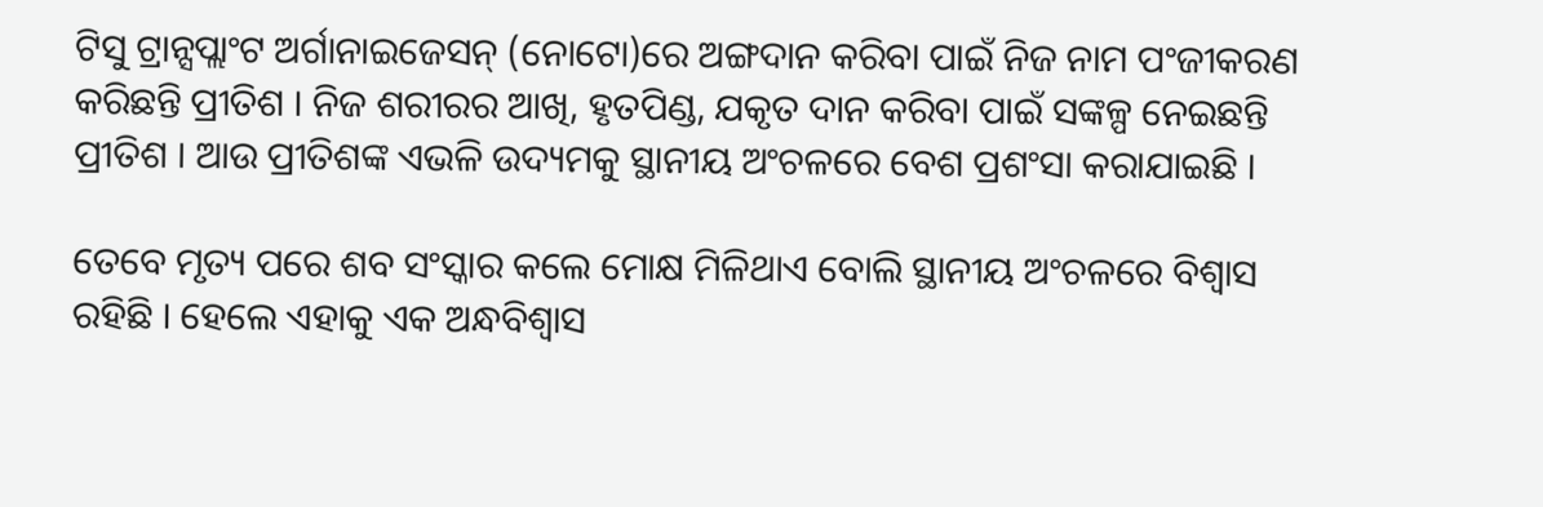ଟିସୁ ଟ୍ରାନ୍ସପ୍ଲାଂଟ ଅର୍ଗାନାଇଜେସନ୍ (ନୋଟୋ)ରେ ଅଙ୍ଗଦାନ କରିବା ପାଇଁ ନିଜ ନାମ ପଂଜୀକରଣ କରିଛନ୍ତି ପ୍ରୀତିଶ । ନିଜ ଶରୀରର ଆଖି, ହୃତପିଣ୍ଡ, ଯକୃତ ଦାନ କରିବା ପାଇଁ ସଙ୍କଳ୍ପ ନେଇଛନ୍ତି ପ୍ରୀତିଶ । ଆଉ ପ୍ରୀତିଶଙ୍କ ଏଭଳି ଉଦ୍ୟମକୁ ସ୍ଥାନୀୟ ଅଂଚଳରେ ବେଶ ପ୍ରଶଂସା କରାଯାଇଛି ।

ତେବେ ମୃତ୍ୟ ପରେ ଶବ ସଂସ୍କାର କଲେ ମୋକ୍ଷ ମିଳିଥାଏ ବୋଲି ସ୍ଥାନୀୟ ଅଂଚଳରେ ବିଶ୍ୱାସ ରହିଛି । ହେଲେ ଏହାକୁ ଏକ ଅନ୍ଧବିଶ୍ୱାସ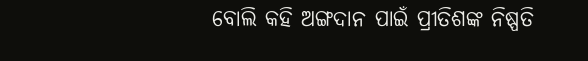ବୋଲି କହି ଅଙ୍ଗଦାନ ପାଇଁ ପ୍ରୀତିଶଙ୍କ ନିଷ୍ପତି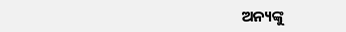ଅନ୍ୟଙ୍କୁ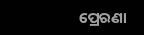ପ୍ରେରଣା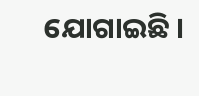ଯୋଗାଇଛି ।